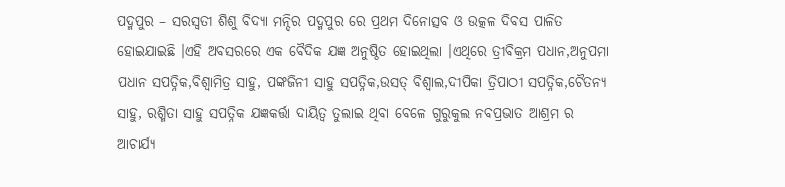ପଦ୍ମପୁର – ସରସ୍ୱତୀ ଶିଶୁ ବିଦ୍ୟା ମନ୍ଦିର ପଦ୍ମପୁର ରେ ପ୍ରଥମ ଦିନୋତ୍ସବ ଓ ଉତ୍କଳ ଦିବସ ପାଳିତ ହୋଇଯାଇଛି ।ଏହି ଅବସରରେ ଏକ ବୈଦିକ ଯଜ୍ଞ ଅନୁଷ୍ଠିତ ହୋଇଥିଲା ।ଏଥିରେ ତ୍ରୀବିକ୍ରମ ପଧାନ,ଅନୁପମା ପଧାନ ସପତ୍ନିକ,ବିଶ୍ୱାମିତ୍ର ସାହୁ, ପଙ୍କଜିନୀ ସାହୁ ସପତ୍ନିକ,ଉସତ୍ ବିଶ୍ୱାଲ,ଦୀପିକା ତ୍ରିପାଠୀ ସପତ୍ନିକ,ଚୈତନ୍ୟ ସାହୁ, ରଶ୍ମିତା ସାହୁ ସପତ୍ନିକ ଯଜ୍ଞକର୍ତ୍ତା ଦାୟିତ୍ୱ ତୁଲାଇ ଥିବା ବେଳେ ଗୁରୁକୁଲ ନବପ୍ରଭାତ ଆଶ୍ରମ ର ଆଚାର୍ଯ୍ୟ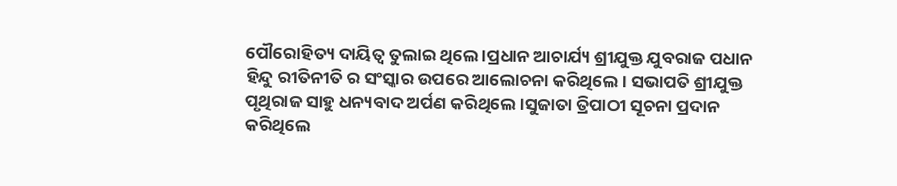ପୌରୋହିତ୍ୟ ଦାୟିତ୍ୱ ତୁଲାଇ ଥିଲେ ।ପ୍ରଧାନ ଆଚାର୍ଯ୍ୟ ଶ୍ରୀଯୁକ୍ତ ଯୁବରାଜ ପଧାନ ହିନ୍ଦୁ ରୀତିନୀତି ର ସଂସ୍କାର ଉପରେ ଆଲୋଚନା କରିଥିଲେ। ସଭାପତି ଶ୍ରୀଯୁକ୍ତ ପୃଥିରାଜ ସାହୁ ଧନ୍ୟବାଦ ଅର୍ପଣ କରିଥିଲେ ।ସୁଜାତା ତ୍ରିପାଠୀ ସୂଚନା ପ୍ରଦାନ କରିଥିଲେ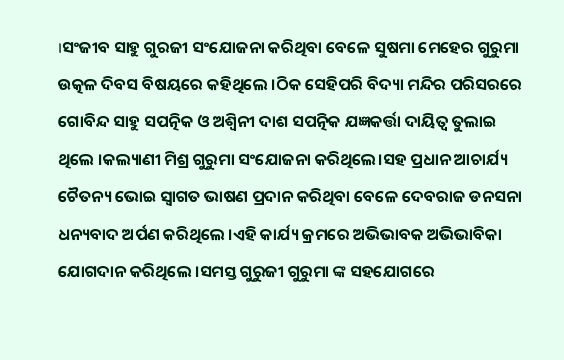।ସଂଜୀବ ସାହୁ ଗୁରଜୀ ସଂଯୋଜନା କରିଥିବା ବେଳେ ସୁଷମା ମେହେର ଗୁରୁମା ଉତ୍କଳ ଦିବସ ବିଷୟରେ କହିଥିଲେ ।ଠିକ ସେହିପରି ବିଦ୍ୟା ମନ୍ଦିର ପରିସରରେ ଗୋବିନ୍ଦ ସାହୁ ସପତ୍ନିକ ଓ ଅଶ୍ୱିନୀ ଦାଶ ସପତ୍ନିକ ଯଜ୍ଞକର୍ତ୍ତା ଦାୟିତ୍ୱ ତୁଲାଇ ଥିଲେ ।କଲ୍ୟାଣୀ ମିଶ୍ର ଗୁରୁମା ସଂଯୋଜନା କରିଥିଲେ।ସହ ପ୍ରଧାନ ଆଚାର୍ଯ୍ୟ ଚୈତନ୍ୟ ଭୋଇ ସ୍ୱାଗତ ଭାଷଣ ପ୍ରଦାନ କରିଥିବା ବେଳେ ଦେବରାଜ ଡନସନା ଧନ୍ୟବାଦ ଅର୍ପଣ କରିଥିଲେ ।ଏହି କାର୍ଯ୍ୟ କ୍ରମରେ ଅଭିଭାବକ ଅଭିଭାବିକା ଯୋଗଦାନ କରିଥିଲେ ।ସମସ୍ତ ଗୁରୁଜୀ ଗୁରୁମା ଙ୍କ ସହଯୋଗରେ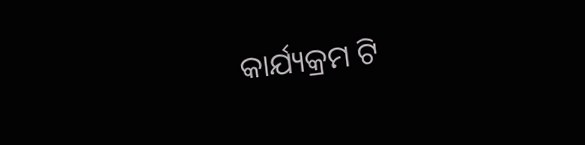କାର୍ଯ୍ୟକ୍ରମ ଟି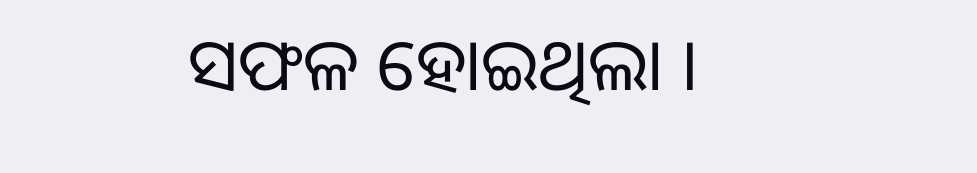ସଫଳ ହୋଇଥିଲା ।